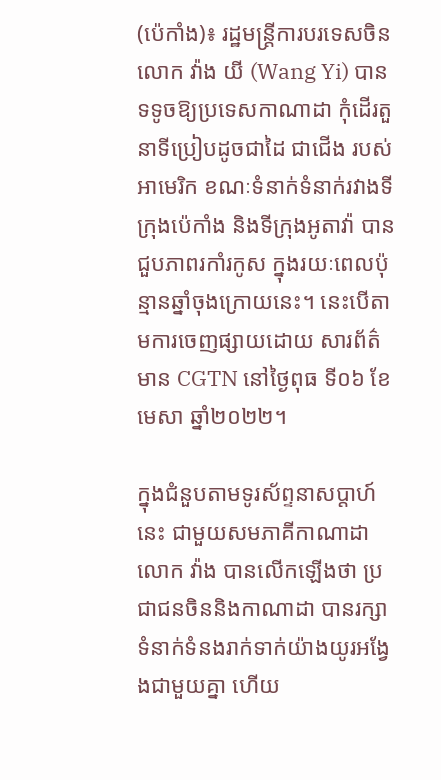(ប៉េកាំង)៖ រដ្ឋមន្រ្តីការបរទេសចិន លោក វ៉ាង យី (Wang Yi) បានទទូចឱ្យប្រទេសកាណាដា កុំដើរតួនាទីប្រៀបដូចជាដៃ ជាជើង របស់អាមេរិក ខណៈទំនាក់ទំនាក់រវាងទីក្រុងប៉េកាំង និងទីក្រុងអូតាវ៉ា បានជួបភាពរកាំរកូស ក្នុងរយៈពេលប៉ុន្មានឆ្នាំចុងក្រោយនេះ។ នេះបើតាមការចេញផ្សាយដោយ សារព័ត៌មាន CGTN នៅថ្ងៃពុធ ទី០៦ ខែមេសា ឆ្នាំ២០២២។

ក្នុងជំនួបតាមទូរស័ព្ទនាសប្តាហ៍នេះ ជាមួយសមភាគីកាណាដា លោក វ៉ាង បានលើកឡើងថា ប្រជាជនចិននិងកាណាដា បានរក្សាទំនាក់ទំនងរាក់ទាក់យ៉ាងយូរអង្វែងជាមួយគ្នា ហើយ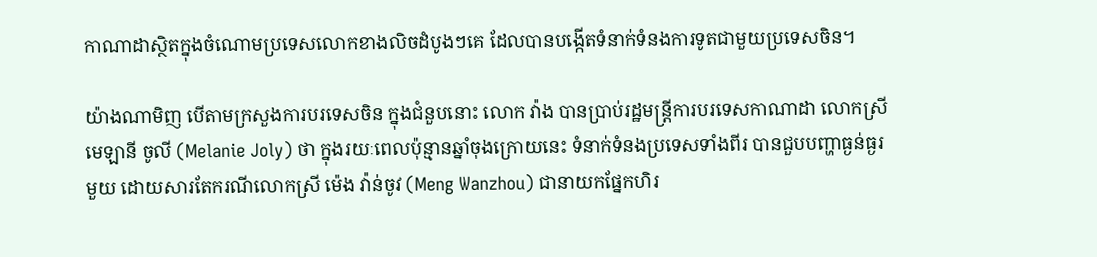កាណាដាស្ថិតក្នុងចំណោមប្រទេសលោកខាងលិចដំបូងៗគេ ដែលបានបង្កើតទំនាក់ទំនងការទូតជាមួយប្រទេសចិន។

យ៉ាងណាមិញ បើតាមក្រសួងការបរទេសចិន ក្នុងជំនួបនោះ លោក វ៉ាង បានប្រាប់រដ្ឋមន្រ្តីការបរទេសកាណាដា លោកស្រី មេឡានី ចូលី (Melanie Joly) ថា ក្នុងរយៈពេលប៉ុន្មានឆ្នាំចុងក្រោយនេះ ទំនាក់ទំនងប្រទេសទាំងពីរ បានជួបបញ្ហាធ្ងន់ធ្ងរមួយ ដោយសារតែករណីលោកស្រី ម៉េង វ៉ាន់ចូវ (Meng Wanzhou) ជានាយកផ្នែកហិរ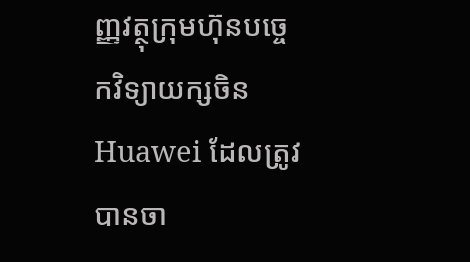ញ្ញវត្ថុក្រុមហ៊ុនបច្ចេកវិទ្យាយក្សចិន Huawei ដែលត្រូវបានចា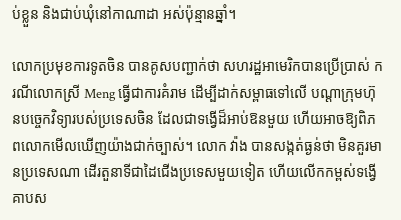ប់ខ្លួន និងជាប់ឃុំនៅកាណាដា អស់ប៉ុន្មានឆ្នាំ។

លោកប្រមុខការទូតចិន បានគូសបញ្ជាក់ថា សហរដ្ឋអាមេរិកបានប្រើប្រាស់ ករណីលោកស្រី Meng ធ្វើជាការគំរាម ដើម្បីដាក់សម្ពាធទៅលើ បណ្តាក្រុមហ៊ុនបច្ចេកវិទ្យារបស់ប្រទេសចិន ដែលជាទង្វើដ៏អាប់ឱនមួយ ហើយអាចឱ្យពិភពលោកមើលឃើញយ៉ាងជាក់ច្បាស់។ លោក វ៉ាង បានសង្កត់ធ្ងន់ថា មិនគួរមានប្រទេសណា ដើរតួនាទីជាដៃជើងប្រទេសមួយទៀត ហើយលើកកម្ពស់ទង្វើគាបស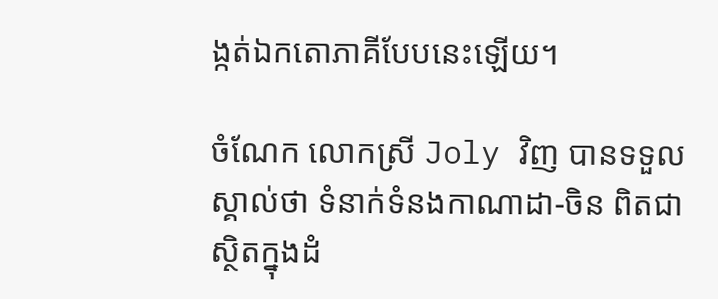ង្កត់ឯកតោភាគីបែបនេះឡើយ។

ចំណែក លោកស្រី Joly វិញ បានទទួលស្គាល់ថា ទំនាក់ទំនងកាណាដា-ចិន ពិតជាស្ថិតក្នុងដំ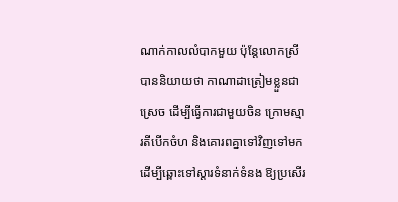ណាក់កាលលំបាកមួយ ប៉ុន្តែលោកស្រីបាននិយាយថា កាណាដាត្រៀមខ្លួនជាស្រេច ដើម្បីធ្វើការជាមួយចិន ក្រោមស្មារតីបើកចំហ និងគោរពគ្នាទៅវិញទៅមក ដើម្បីឆ្ពោះទៅស្តារទំនាក់ទំនង ឱ្យប្រសើរ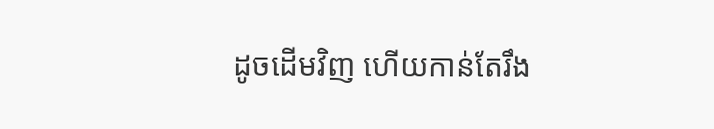ដូចដើមវិញ ហើយកាន់តែរឹង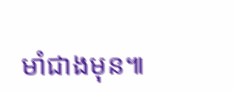មាំជាងមុន៕